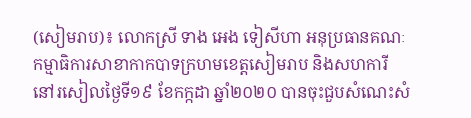(សៀមរាប)៖ លោកស្រី ទាង អេង ទៀសីហា អនុប្រធានគណៈកម្មាធិការសាខាកាកបាទក្រហមខេត្តសៀមរាប និងសហការី នៅរសៀលថ្ងៃទី១៩ ខែកក្កដា ឆ្នាំ២០២០ បានចុះជួបសំណេះសំ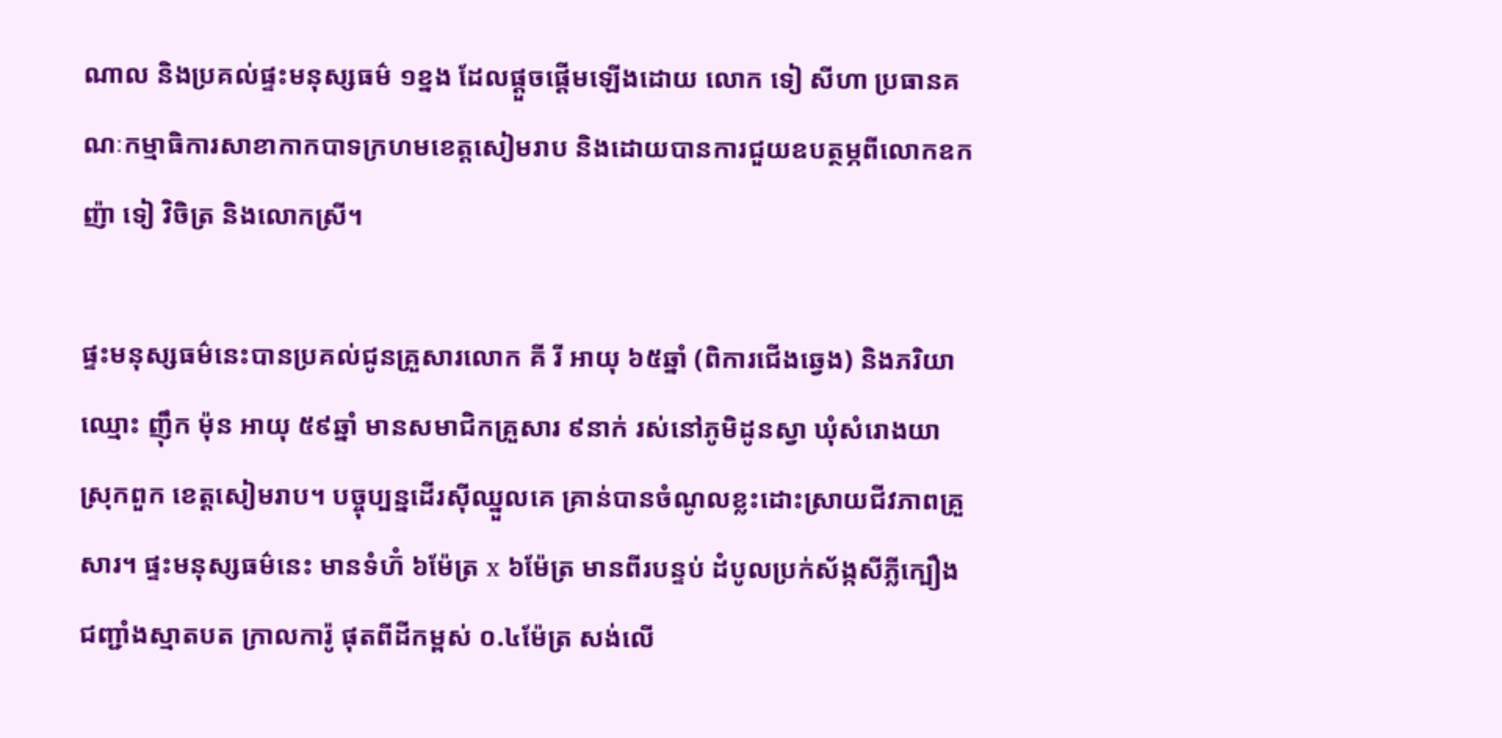ណាល និងប្រគល់ផ្ទះមនុស្សធម៌ ១ខ្នង ដែលផ្ដួចផ្ដើមឡើងដោយ លោក ទៀ សីហា ប្រធានគណៈកម្មាធិការសាខាកាកបាទក្រហមខេត្តសៀមរាប និងដោយបានការជួយឧបត្ថម្ភពីលោកឧកញ៉ា ទៀ វិចិត្រ និងលោកស្រី។

ផ្ទះមនុស្សធម៌នេះបានប្រគល់ជូនគ្រួសារលោក គី រី អាយុ ៦៥ឆ្នាំ (ពិការជើងឆ្វេង) និងភរិយាឈ្មោះ ញ៉ឹក ម៉ុន អាយុ ៥៩ឆ្នាំ មានសមាជិកគ្រួសារ ៩នាក់ រស់នៅភូមិដូនស្វា ឃុំសំរោងយា ស្រុកពួក ខេត្តសៀមរាប។ បច្ចុប្បន្នដើរស៊ីឈ្នួលគេ គ្រាន់បានចំណូលខ្លះដោះស្រាយជីវភាពគ្រួសារ។ ផ្ទះមនុស្សធម៌នេះ មានទំហ៊ំ ៦ម៉ែត្រ x ៦ម៉ែត្រ មានពីរបន្ទប់ ដំបូលប្រក់ស័ង្កសីភ្លីក្បឿង ជញ្ជាំងស្មាតបត ក្រាលការ៉ូ ផុតពីដីកម្ពស់ ០.៤ម៉ែត្រ សង់លើ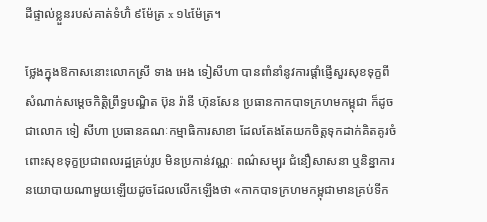ដីផ្ទាល់ខ្លួនរបស់គាត់ទំហ៊ំ ៩ម៉ែត្រ x ១៤ម៉ែត្រ។

ថ្លែងក្នុងឱកាសនោះលោកស្រី ទាង អេង ទៀសីហា បានពាំនាំនូវការផ្ដាំផ្ញើសួរសុខទុក្ខពីសំណាក់សម្ដេចកិត្តិព្រឹទ្ធបណ្ឌិត ប៊ុន រ៉ានី ហ៊ុនសែន ប្រធានកាកបាទក្រហមកម្ពុជា ក៏ដូចជាលោក ទៀ សីហា ប្រធានគណៈកម្មាធិការសាខា ដែលតែងតែយកចិត្តទុកដាក់គិតគូរចំពោះសុខទុក្ខប្រជាពលរដ្ឋគ្រប់រូប មិនប្រកាន់វណ្ណៈ ពណ៌សម្បុរ ជំនឿសាសនា ឬនិន្នាការនយោបាយណាមួយឡើយដូចដែលលើកឡើងថា «កាកបាទក្រហមកម្ពុជាមានគ្រប់ទីក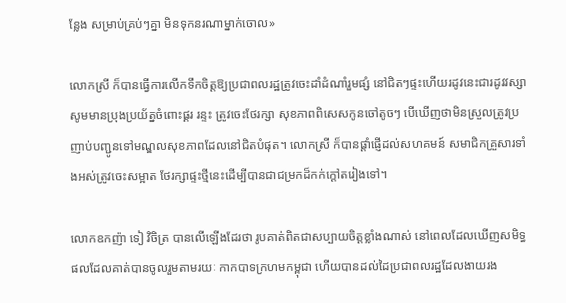ន្លែង សម្រាប់គ្រប់ៗគ្នា មិនទុកនរណាម្នាក់ចោល»

លោកស្រី ក៏បានធ្វើការលើកទឹកចិត្តឱ្យប្រជាពលរដ្ឋត្រូវចេះដាំដំណាំរួមផ្សំ នៅជិតៗផ្ទះហើយរដូវនេះជារដូវវស្សា សូមមានប្រុងប្រយ័ត្នចំពោះផ្គរ រន្ទះ ត្រូវចេះថែរក្សា សុខភាពពិសេសកូនចៅតូចៗ បើឃើញថាមិនស្រួលត្រូវប្រញាប់បញ្ជូនទៅមណ្ឌលសុខភាពដែលនៅជិតបំផុត។ លោកស្រី ក៏បានផ្តាំផ្ញើដល់សហគមន៍ សមាជិកគ្រួសារទាំងអស់ត្រូវចេះសម្អាត ថែរក្សាផ្ទះថ្មីនេះដើម្បីបានជាជម្រកដ៏កក់ក្តៅតរៀងទៅ។

លោកឧកញ៉ា ទៀ វិចិត្រ បានលើឡើងដែរថា រូបគាត់ពិតជាសប្បាយចិត្តខ្លាំងណាស់ នៅពេលដែលឃើញសមិទ្ធផលដែលគាត់បានចូលរួមតាមរយៈ កាកបាទក្រហមកម្ពុជា ហើយបានដល់ដៃប្រជាពលរដ្ឋដែលងាយរង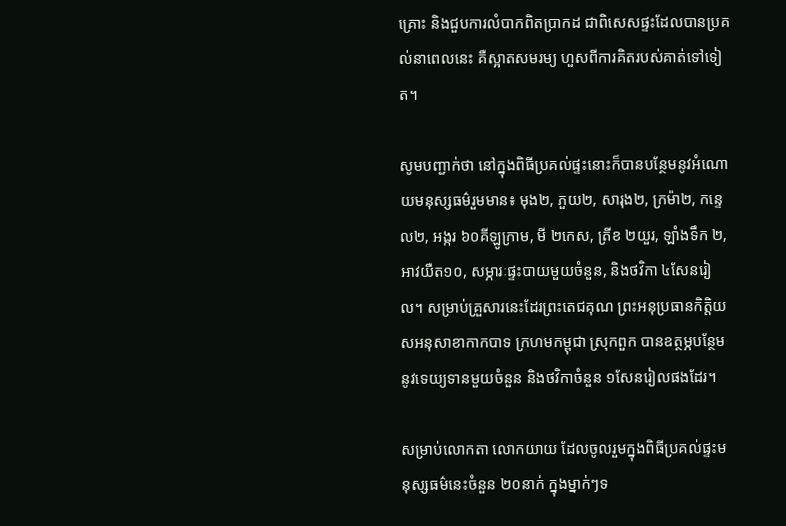គ្រោះ និងជួបការលំបាកពិតប្រាកដ ជាពិសេសផ្ទះដែលបានប្រគល់នាពេលនេះ គឺស្អាតសមរម្យ ហួសពីការគិតរបស់គាត់ទៅទៀត។

សូមបញ្ជាក់ថា នៅក្នុងពិធីប្រគល់ផ្ទះនោះក៏បានបន្ថែមនូវអំណោយមនុស្សធម៌រួមមាន៖ មុង២, ភួយ២, សារុង២, ក្រម៉ា២, កន្ទេល២, អង្ករ ៦០គីឡូក្រាម, មី ២កេស, ត្រីខ ២យួរ, ឡាំងទឹក ២, អាវយឺត១០, សម្ភារៈផ្ទះបាយមួយចំនួន, និងថវិកា ៤សែនរៀល។ សម្រាប់គ្រួសារនេះដែរព្រះតេជគុណ ព្រះអនុប្រធានកិត្តិយសអនុសាខាកាកបាទ ក្រហមកម្ពុជា ស្រុកពួក បានឧត្ថម្ភបន្ថែមនូវទេយ្យទានមួយចំនួន និងថវិកាចំនួន ១សែនរៀលផងដែរ។

សម្រាប់លោកតា លោកយាយ ដែលចូលរួមក្នុងពិធីប្រគល់ផ្ទះមនុស្សធម៌នេះចំនួន ២០នាក់ ក្នុងម្នាក់ៗទ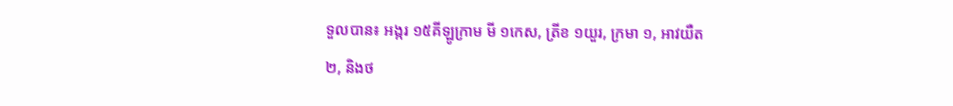ទួលបាន៖ អង្ករ ១៥គីឡូក្រាម មី ១កេស, ត្រីខ ១យួរ, ក្រមា ១, អាវយឺត ២, និងថ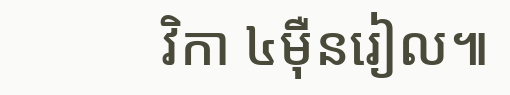វិកា ៤ម៉ឺនរៀល៕